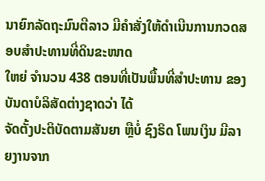ນາຍົກລັດຖະມົນຕີລາວ ມີຄຳສັ່ງໃຫ້ດຳເນີນການກວດສອບສຳປະທານທີ່ດິນຂະໜາດ
ໃຫຍ່ ຈຳນວນ 438 ຕອນທີ່ເປັນພື້ນທີ່ສຳປະທານ ຂອງບັນດາບໍລິສັດຕ່າງຊາດວ່າ ໄດ້
ຈັດຕັ້ງປະຕິບັດຕາມສັນຍາ ຫຼືບໍ່ ຊົງຣິດ ໂພນເງິນ ມີລາຍງານຈາກ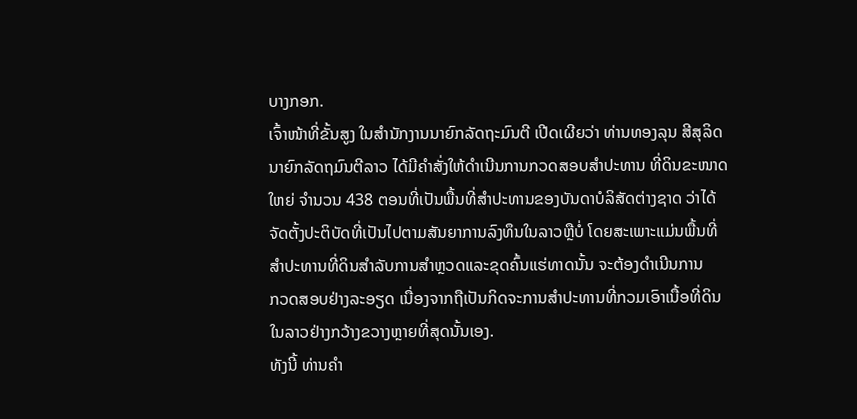ບາງກອກ.
ເຈົ້າໜ້າທີ່ຂັ້ນສູງ ໃນສຳນັກງານນາຍົກລັດຖະມົນຕີ ເປີດເຜີຍວ່າ ທ່ານທອງລຸນ ສີສຸລິດ
ນາຍົກລັດຖມົນຕີລາວ ໄດ້ມີຄຳສັ່ງໃຫ້ດຳເນີນການກວດສອບສຳປະທານ ທີ່ດິນຂະໜາດ
ໃຫຍ່ ຈຳນວນ 438 ຕອນທີ່ເປັນພື້ນທີ່ສຳປະທານຂອງບັນດາບໍລິສັດຕ່າງຊາດ ວ່າໄດ້
ຈັດຕັ້ງປະຕິບັດທີ່ເປັນໄປຕາມສັນຍາການລົງທຶນໃນລາວຫຼືບໍ່ ໂດຍສະເພາະແມ່ນພື້ນທີ່
ສຳປະທານທີ່ດິນສຳລັບການສຳຫຼວດແລະຂຸດຄົ້ນແຮ່ທາດນັ້ນ ຈະຕ້ອງດຳເນີນການ
ກວດສອບຢ່າງລະອຽດ ເນື່ອງຈາກຖືເປັນກິດຈະການສຳປະທານທີ່ກວມເອົາເນື້ອທີ່ດິນ
ໃນລາວຢ່າງກວ້າງຂວາງຫຼາຍທີ່ສຸດນັ້ນເອງ.
ທັງນີ້ ທ່ານຄຳ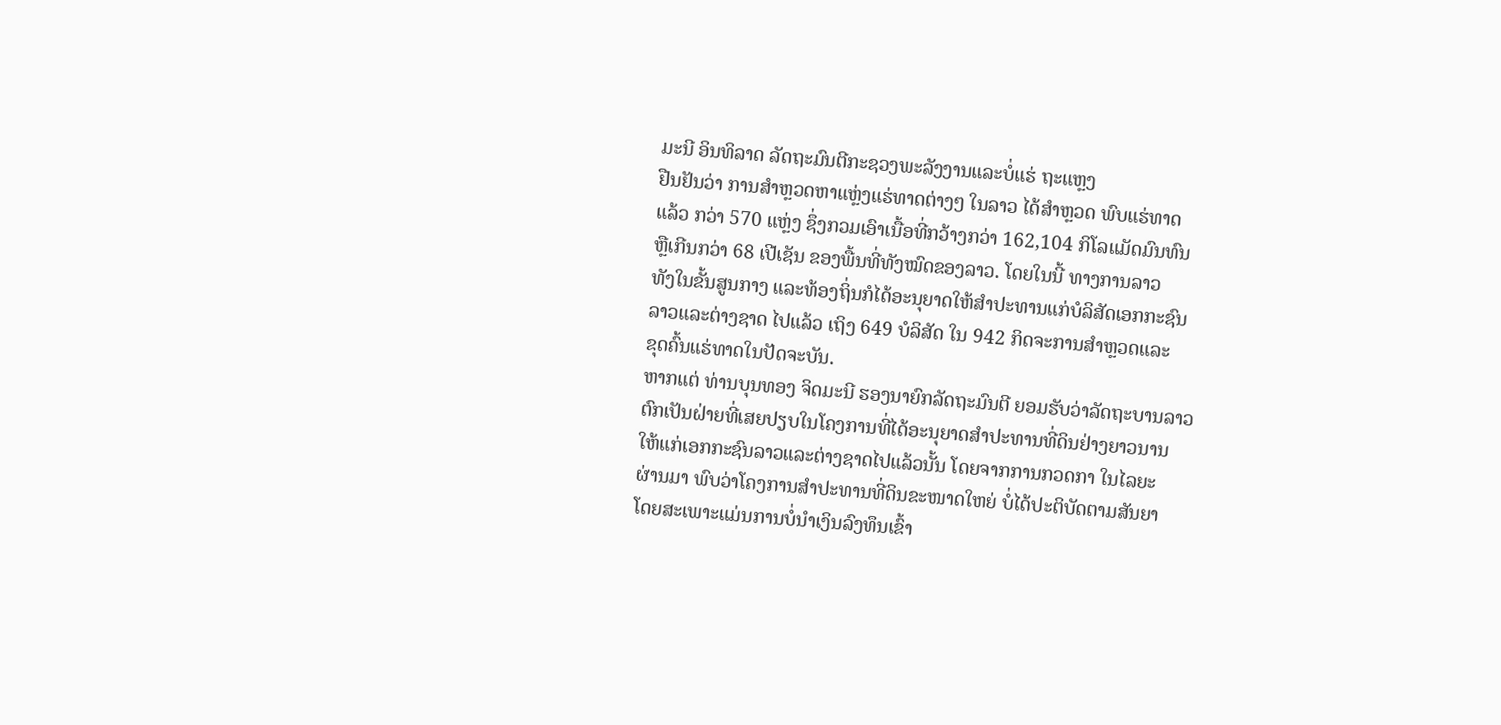ມະນີ ອິນທິລາດ ລັດຖະມົນຕີກະຊວງພະລັງງານແລະບໍ່ແຮ່ ຖະແຫຼງ
ຢືນຢັນວ່າ ການສຳຫຼວດຫາແຫຼ່ງແຮ່ທາດຕ່າງໆ ໃນລາວ ໄດ້ສຳຫຼວດ ພົບແຮ່ທາດ
ແລ້ວ ກວ່າ 570 ແຫຼ່ງ ຊຶ່ງກວມເອົາເນື້ອທີ່ກວ້າງກວ່າ 162,104 ກິໂລແມັດມົນທົນ
ຫຼືເກີນກວ່າ 68 ເປີເຊັນ ຂອງພື້ນທີ່ທັງໝົດຂອງລາວ. ໂດຍໃນນີ້ ທາງການລາວ
ທັງໃນຂັ້ນສູນກາງ ແລະທ້ອງຖິ່ນກໍໄດ້ອະນຸຍາດໃຫ້ສຳປະທານແກ່ບໍລິສັດເອກກະຊົນ
ລາວແລະຕ່າງຊາດ ໄປແລ້ວ ເຖິງ 649 ບໍລິສັດ ໃນ 942 ກິດຈະການສຳຫຼວດແລະ
ຂຸດຄົ້ນແຮ່ທາດໃນປັດຈະບັນ.
ຫາກແຕ່ ທ່ານບຸນທອງ ຈິດມະນີ ຮອງນາຍົກລັດຖະມົນຕີ ຍອມຮັບວ່າລັດຖະບານລາວ
ຕົກເປັນຝ່າຍທີ່ເສຍປຽບໃນໂຄງການທີ່ໄດ້ອະນຸຍາດສຳປະທານທີ່ດິນຢ່າງຍາວນານ
ໃຫ້ແກ່ເອກກະຊົນລາວແລະຕ່າງຊາດໄປແລ້ວນັ້ນ ໂດຍຈາກການກວດກາ ໃນໄລຍະ
ຜ່ານມາ ພົບວ່າໂຄງການສຳປະທານທີ່ດິນຂະໜາດໃຫຍ່ ບໍ່ໄດ້ປະຕິບັດຕາມສັນຍາ
ໂດຍສະເພາະແມ່ນການບໍ່ນຳເງິນລົງທຶນເຂົ້າ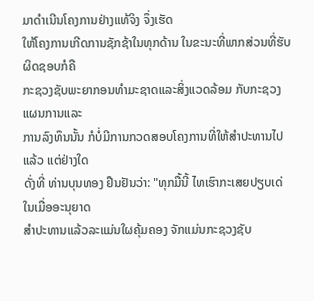ມາດຳເນີນໂຄງການຢ່າງແທ້ຈິງ ຈຶ່ງເຮັດ
ໃຫ້ໂຄງການເກີດການຊັກຊ້າໃນທຸກດ້ານ ໃນຂະນະທີ່ພາກສ່ວນທີ່ຮັບຜິດຊອບກໍຄື
ກະຊວງຊັບພະຍາກອນທຳມະຊາດແລະສິ່ງແວດລ້ອມ ກັບກະຊວງແຜນການແລະ
ການລົງທຶນນັ້ນ ກໍບໍ່ມີການກວດສອບໂຄງການທີ່ໃຫ້ສຳປະທານໄປແລ້ວ ແຕ່ຢ່າງໃດ
ດັ່ງທີ່ ທ່ານບຸນທອງ ຢືນຢັນວ່າ: "ທຸກມື້ນີ້ ໄທເຮົາກະເສຍປຽບເດ່ ໃນເມື່ອອະນຸຍາດ
ສຳປະທານແລ້ວລະແມ່ນໃຜຄຸ້ມຄອງ ຈັກແມ່ນກະຊວງຊັບ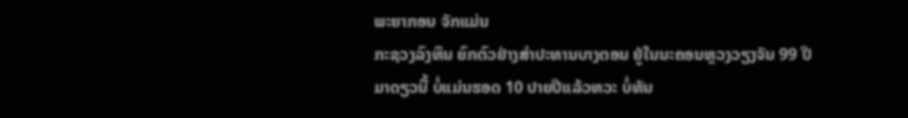ພະຍາກອນ ຈັກແມ່ນ
ກະຊວງລົງທຶນ ຍົກຕົວຢ່າງສຳປະທານບາງຕອນ ຢູ່ໃນນະຄອນຫຼວງວຽງຈັນ 99 ປີ
ມາດຽວນີ້ ບໍ່ແມ່ນຮອດ 10 ປາຍປີແລ້ວຫວະ ບໍ່ທັນ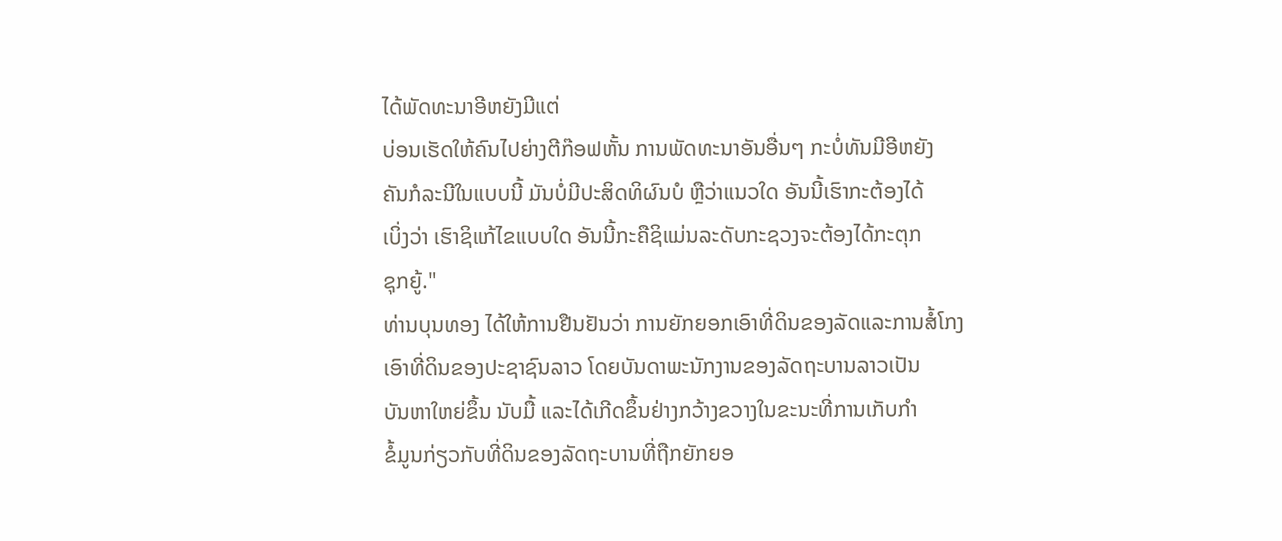ໄດ້ພັດທະນາອີຫຍັງມີແຕ່
ບ່ອນເຮັດໃຫ້ຄົນໄປຍ່າງຕີກ໊ອຟຫັ້ນ ການພັດທະນາອັນອື່ນໆ ກະບໍ່ທັນມີອີຫຍັງ
ຄັນກໍລະນີໃນແບບນີ້ ມັນບໍ່ມີປະສິດທິຜົນບໍ ຫຼືວ່າແນວໃດ ອັນນີ້ເຮົາກະຕ້ອງໄດ້
ເບິ່ງວ່າ ເຮົາຊິແກ້ໄຂແບບໃດ ອັນນີ້ກະຄືຊິແມ່ນລະດັບກະຊວງຈະຕ້ອງໄດ້ກະຕຸກ
ຊຸກຍູ້."
ທ່ານບຸນທອງ ໄດ້ໃຫ້ການຢືນຢັນວ່າ ການຍັກຍອກເອົາທີ່ດິນຂອງລັດແລະການສໍ້ໂກງ
ເອົາທີ່ດິນຂອງປະຊາຊົນລາວ ໂດຍບັນດາພະນັກງານຂອງລັດຖະບານລາວເປັນ
ບັນຫາໃຫຍ່ຂຶ້ນ ນັບມື້ ແລະໄດ້ເກີດຂຶ້ນຢ່າງກວ້າງຂວາງໃນຂະນະທີ່ການເກັບກຳ
ຂໍ້ມູນກ່ຽວກັບທີ່ດິນຂອງລັດຖະບານທີ່ຖືກຍັກຍອ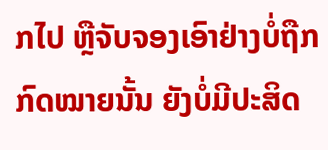ກໄປ ຫຼືຈັບຈອງເອົາຢ່າງບໍ່ຖືກ
ກົດໝາຍນັ້ນ ຍັງບໍ່ມີປະສິດ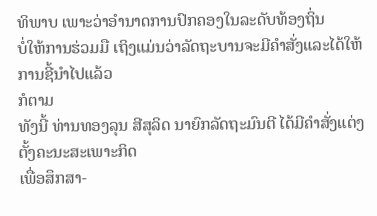ທິພາບ ເພາະວ່າອຳນາດການປົກຄອງໃນລະດັບທ້ອງຖິ່ນ
ບໍ່ໃຫ້ການຮ່ວມມື ເຖິງແມ່ນວ່າລັດຖະບານຈະມີຄຳສັ່ງແລະໄດ້ໃຫ້ການຊີ້ນຳໄປແລ້ວ
ກໍຕາມ
ທັງນີ້ ທ່ານທອງລຸນ ສີສຸລິດ ນາຍົກລັດຖະມົນຕີ ໄດ້ມີຄຳສັ່ງແຕ່ງຕັ້ງຄະນະສະເພາະກິດ
ເພື່ອສຶກສາ-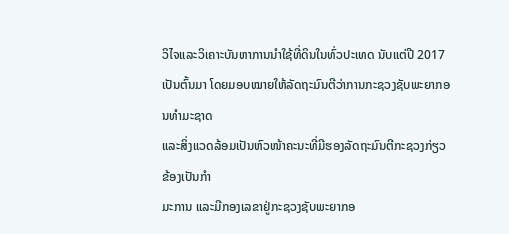ວິໄຈແລະວິເຄາະບັນຫາການນຳໃຊ້ທີ່ດິນໃນທົ່ວປະເທດ ນັບແຕ່ປີ 2017
ເປັນຕົ້ນມາ ໂດຍມອບໝາຍໃຫ້ລັດຖະມົນຕີວ່າການກະຊວງຊັບພະຍາກອນທຳມະຊາດ
ແລະສິ່ງແວດລ້ອມເປັນຫົວໜ້າຄະນະທີ່ມີຮອງລັດຖະມົນຕີກະຊວງກ່ຽວຂ້ອງເປັນກຳ
ມະການ ແລະມີກອງເລຂາຢູ່ກະຊວງຊັບພະຍາກອ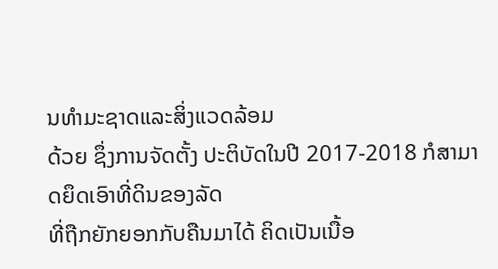ນທຳມະຊາດແລະສິ່ງແວດລ້ອມ
ດ້ວຍ ຊຶ່ງການຈັດຕັ້ງ ປະຕິບັດໃນປີ 2017-2018 ກໍສາມາດຍຶດເອົາທີ່ດິນຂອງລັດ
ທີ່ຖືກຍັກຍອກກັບຄືນມາໄດ້ ຄິດເປັນເນື້ອ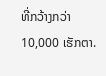ທີ່ກວ້າງກວ່າ 10,000 ເຮັກຕາ.